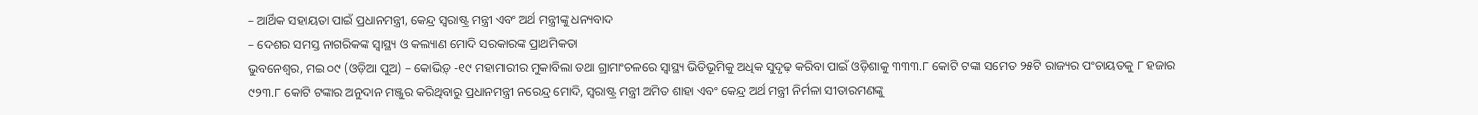– ଆର୍ଥିକ ସହାୟତା ପାଇଁ ପ୍ରଧାନମନ୍ତ୍ରୀ, କେନ୍ଦ୍ର ସ୍ୱରାଷ୍ଟ୍ର ମନ୍ତ୍ରୀ ଏବଂ ଅର୍ଥ ମନ୍ତ୍ରୀଙ୍କୁ ଧନ୍ୟବାଦ
– ଦେଶର ସମସ୍ତ ନାଗରିକଙ୍କ ସ୍ୱାସ୍ଥ୍ୟ ଓ କଲ୍ୟାଣ ମୋଦି ସରକାରଙ୍କ ପ୍ରାଥମିକତା
ଭୁବନେଶ୍ୱର, ମଇ ୦୯ (ଓଡ଼ିଆ ପୁଅ) – କୋଭିଡ଼୍ -୧୯ ମହାମାରୀର ମୁକାବିଲା ତଥା ଗ୍ରାମାଂଚଳରେ ସ୍ୱାସ୍ଥ୍ୟ ଭିତିଭୂମିକୁ ଅଧିକ ସୁଦୃଢ଼ କରିବା ପାଇଁ ଓଡ଼ିଶାକୁ ୩୩୩.୮ କୋଟି ଟଙ୍କା ସମେତ ୨୫ଟି ରାଜ୍ୟର ପଂଚାୟତକୁ ୮ ହଜାର ୯୨୩.୮ କୋଟି ଟଙ୍କାର ଅନୁଦାନ ମଞ୍ଜୁର କରିଥିବାରୁ ପ୍ରଧାନମନ୍ତ୍ରୀ ନରେନ୍ଦ୍ର ମୋଦି, ସ୍ୱରାଷ୍ଟ୍ର ମନ୍ତ୍ରୀ ଅମିତ ଶାହା ଏବଂ କେନ୍ଦ୍ର ଅର୍ଥ ମନ୍ତ୍ରୀ ନିର୍ମଳା ସୀତାରମଣଙ୍କୁ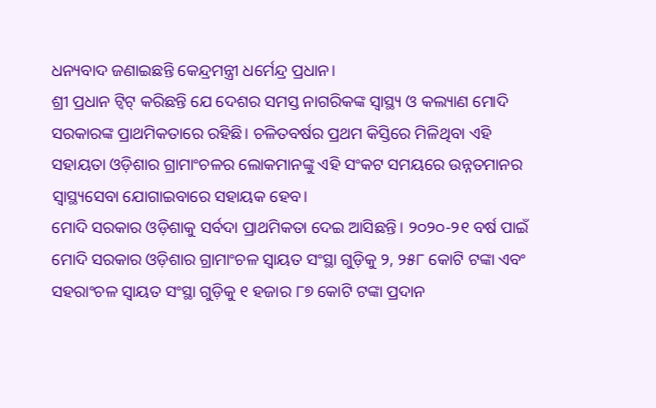ଧନ୍ୟବାଦ ଜଣାଇଛନ୍ତି କେନ୍ଦ୍ରମନ୍ତ୍ରୀ ଧର୍ମେନ୍ଦ୍ର ପ୍ରଧାନ।
ଶ୍ରୀ ପ୍ରଧାନ ଟ୍ୱିଟ୍ କରିଛନ୍ତି ଯେ ଦେଶର ସମସ୍ତ ନାଗରିକଙ୍କ ସ୍ୱାସ୍ଥ୍ୟ ଓ କଲ୍ୟାଣ ମୋଦି ସରକାରଙ୍କ ପ୍ରାଥମିକତାରେ ରହିଛି। ଚଳିତବର୍ଷର ପ୍ରଥମ କିସ୍ତିରେ ମିଳିଥିବା ଏହି ସହାୟତା ଓଡ଼ିଶାର ଗ୍ରାମାଂଚଳର ଲୋକମାନଙ୍କୁ ଏହି ସଂକଟ ସମୟରେ ଉନ୍ନତମାନର ସ୍ୱାସ୍ଥ୍ୟସେବା ଯୋଗାଇବାରେ ସହାୟକ ହେବ।
ମୋଦି ସରକାର ଓଡ଼ିଶାକୁ ସର୍ବଦା ପ୍ରାଥମିକତା ଦେଇ ଆସିଛନ୍ତି। ୨୦୨୦-୨୧ ବର୍ଷ ପାଇଁ ମୋଦି ସରକାର ଓଡ଼ିଶାର ଗ୍ରାମାଂଚଳ ସ୍ୱାୟତ ସଂସ୍ଥା ଗୁଡ଼ିକୁ ୨, ୨୫୮ କୋଟି ଟଙ୍କା ଏବଂ ସହରାଂଚଳ ସ୍ୱାୟତ ସଂସ୍ଥା ଗୁଡ଼ିକୁ ୧ ହଜାର ୮୭ କୋଟି ଟଙ୍କା ପ୍ରଦାନ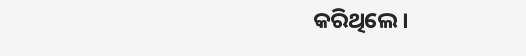କରିଥିଲେ।